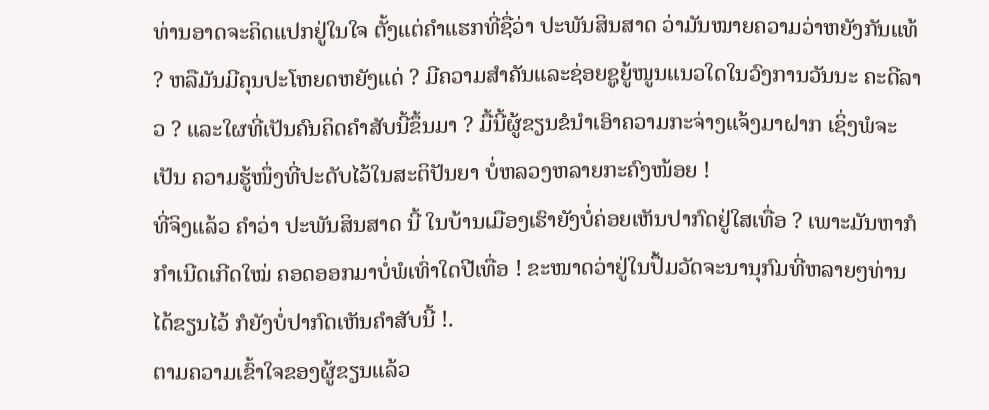ທ່ານອາດຈະຄິດແປກຢູ່ໃນໃຈ ຕັ້ງແຕ່ຄຳແຮກທີ່ຊື່ວ່າ ປະພັນສິນສາດ ວ່າມັນໝາຍຄວາມວ່າຫຍັງກັນແທ້ ? ຫລືມັນມີຄຸນປະໂຫຍດຫຍັງແດ່ ? ມີຄວາມສຳຄັນແລະຊ່ອຍຊູຍູ້ໜູນແນວໃດໃນວົງການວັນນະ ຄະດີລາວ ? ແລະໃຜທີ່ເປັນຄົນຄິດຄຳສັບນີ້ຂຶ້ນມາ ? ມື້ນີ້ຜູ້ຂຽນຂໍນຳເອົາຄວາມກະຈ່າງແຈ້ງມາຝາກ ເຊິ່ງພໍຈະເປັນ ຄວາມຮູ້ໜຶ່ງທີ່ປະດັບໄວ້ໃນສະຕິປັນຍາ ບໍ່ຫລວງຫລາຍກະຄົງໜ້ອຍ !
ທີ່ຈິງແລ້ວ ຄຳວ່າ ປະພັນສິນສາດ ນີ້ ໃນບ້ານເມືອງເຮົາຍັງບໍ່ຄ່ອຍເຫັນປາກົດຢູ່ໃສເທື່ອ ? ເພາະມັນຫາກໍກຳເນີດເກີດໃໝ່ ຄອດອອກມາບໍ່ພໍເທົ່າໃດປີເທື່ອ ! ຂະໜາດວ່າຢູ່ໃນປຶ້ມວັດຈະນານຸກົມທີ່ຫລາຍໆທ່ານໄດ້ຂຽນໄວ້ ກໍຍັງບໍ່ປາກົດເຫັນຄຳສັບນີ້ !.
ຕາມຄວາມເຂົ້າໃຈຂອງຜູ້ຂຽນແລ້ວ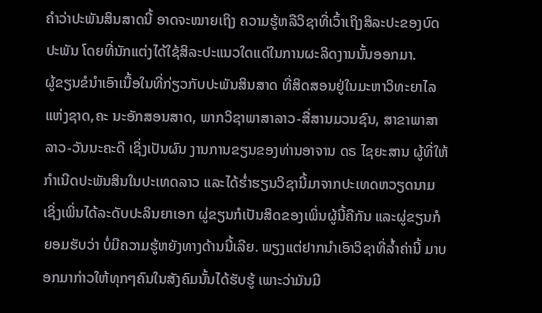ຄຳວ່າປະພັນສິນສາດນີ້ ອາດຈະໝາຍເຖິງ ຄວາມຮູ້ຫລືວິຊາທີ່ເວົ້າເຖິງສິລະປະຂອງບົດປະພັນ ໂດຍທີ່ນັກແຕ່ງໄດ້ໃຊ້ສິລະປະແນວໃດແດ່ໃນການຜະລິດງານນັ້ນອອກມາ.
ຜູ້ຂຽນຂໍນຳເອົາເນື້ອໃນທີ່ກ່ຽວກັບປະພັນສິນສາດ ທີ່ສິດສອນຢູ່ໃນມະຫາວິທະຍາໄລແຫ່ງຊາດ,ຄະ ນະອັກສອນສາດ, ພາກວິຊາພາສາລາວ-ສື່ສານມວນຊົນ, ສາຂາພາສາລາວ-ວັນນະຄະດີ ເຊິ່ງເປັນຜົນ ງານການຂຽນຂອງທ່ານອາຈານ ດຣ ໄຊຍະສານ ຜູ້ທີ່ໃຫ້ກຳເນີດປະພັນສິນໃນປະເທດລາວ ແລະໄດ້ຮໍ່າຮຽນວິຊານີ້ມາຈາກປະເທດຫວຽດນາມ ເຊິ່ງເພິ່ນໄດ້ລະດັບປະລິນຍາເອກ ຜູ່ຂຽນກໍເປັນສິດຂອງເພິ່ນຜູ້ນີ້ຄືກັນ ແລະຜູ່ຂຽນກໍຍອມຮັບວ່າ ບໍ່ມີຄວາມຮູ້ຫຍັງທາງດ້ານນີ້ເລີຍ. ພຽງແຕ່ຢາກນຳເອົາວິຊາທີ່ລ້ຳຄ່ານີ້ ມາບອກມາກ່າວໃຫ້ທຸກໆຄົນໃນສັງຄົມນັ້ນໄດ້ຮັບຮູ້ ເພາະວ່າມັນມີ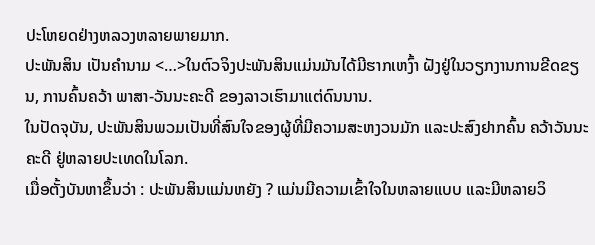ປະໂຫຍດຢ່າງຫລວງຫລາຍພາຍມາກ.
ປະພັນສິນ ເປັນຄຳນາມ <…>ໃນຕົວຈິງປະພັນສິນແມ່ນມັນໄດ້ມີຮາກເຫງົ້າ ຝັງຢູ່ໃນວຽກງານການຂີດຂຽນ, ການຄົ້ນຄວ້າ ພາສາ-ວັນນະຄະດີ ຂອງລາວເຮົາມາແຕ່ດົນນານ.
ໃນປັດຈຸບັນ, ປະພັນສິນພວມເປັນທີ່ສົນໃຈຂອງຜູ້ທີ່ມີຄວາມສະຫງວນມັກ ແລະປະສົງຢາກຄົ້ນ ຄວ້າວັນນະຄະດີ ຢູ່ຫລາຍປະເທດໃນໂລກ.
ເມື່ອຕັ້ງບັນຫາຂຶ້ນວ່າ : ປະພັນສິນແມ່ນຫຍັງ ? ແມ່ນມີຄວາມເຂົ້າໃຈໃນຫລາຍແບບ ແລະມີຫລາຍວິ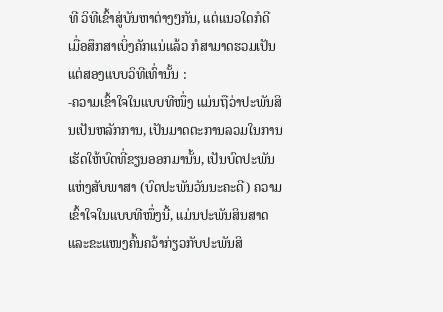ທີ ວິທີເຂົ້າສູ່ບັນຫາຕ່າງໆກັນ, ແຕ່ແນວໃດກໍດີ ເມື່ອສຶກສາເບິ່ງຄັກແນ່ແລ້ວ ກໍສາມາດຮວມເປັນແຕ່ສອງແບບວິທີເທົ່ານັ້ນ :
-ຄວາມເຂົ້າໃຈໃນແບບທີໜຶ່ງ ແມ່ນຖືວ່າປະພັນສິນເປັນຫລັກການ, ເປັນມາດຕະການລວມໃນການເຮັດໃຫ້ບົດທີ່ຂຽນອອກມານັ້ນ, ເປັນບົດປະພັນແຫ່ງສັບພາສາ (ບົດປະພັນວັນນະຄະດີ) ຄວາມເຂົ້າໃຈໃນແບບທີໜຶ່ງນີ້, ແມ່ນປະພັນສິນສາດ ແລະຂະແໜງຄົ້ນຄວ້າກ່ຽວກັບປະພັນສິ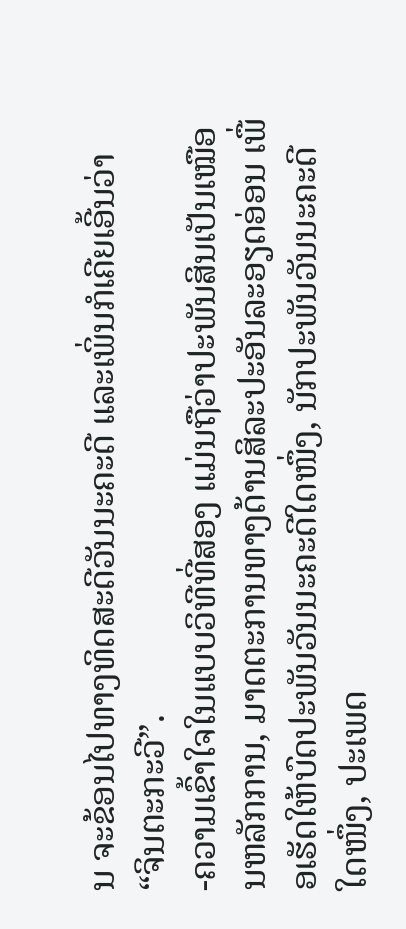ນ ຈະຂ້ອນໄປທາງທິດສະດີວັນນະຄະດີ ແລະເພິ່ນກໍເຄີຍເອີ້ນວ່າ “ຈິນຕະກະວີ”.
-ຄວາມເຂົ້າໃຈໃນແບບວິທີທີ່ສອງ ແມ່ນຖືວ່າປະພັນສິນເປັນເໝືອນຫລັກການ, ມາດຕະການທາງດ້ານສິລະປະອັນລະອຽດອ່ອນ ເພື່ອເຮັດໃຫ້ບົດປະພັນວັນນະຄະດີໃດໜຶ່ງ, ນັກປະພັນວັນນະຄະດີໃດໜຶ່ງ, ປະເພດ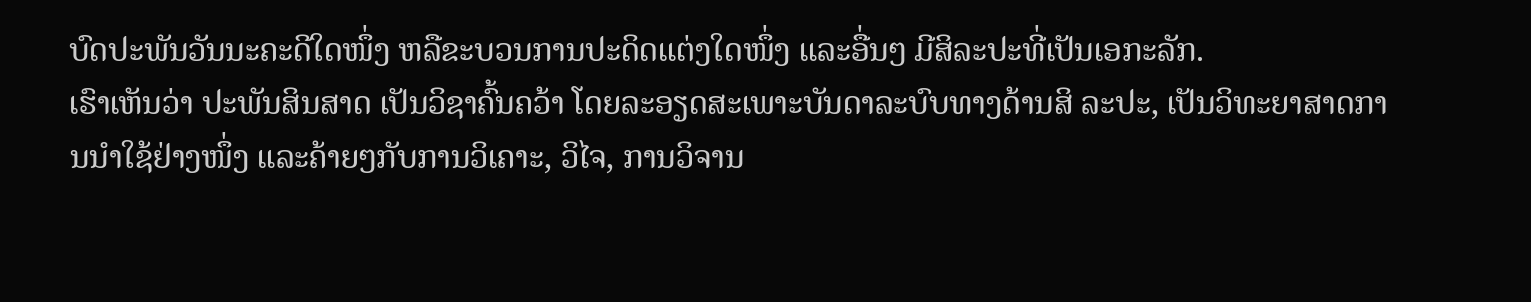ບົດປະພັນວັນນະຄະດີໃດໜຶ່ງ ຫລືຂະບວນການປະດິດແຕ່ງໃດໜຶ່ງ ແລະອື່ນໆ ມີສິລະປະທີ່ເປັນເອກະລັກ.
ເຮົາເຫັນວ່າ ປະພັນສິນສາດ ເປັນວິຊາຄົ້ນຄວ້າ ໂດຍລະອຽດສະເພາະບັນດາລະບົບທາງດ້ານສິ ລະປະ, ເປັນວິທະຍາສາດການນຳໃຊ້ຢ່າງໜຶ່ງ ແລະຄ້າຍໆກັບການວິເຄາະ, ວິໄຈ, ການວິຈານ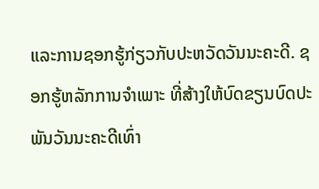ແລະການຊອກຮູ້ກ່ຽວກັບປະຫວັດວັນນະຄະດີ. ຊອກຮູ້ຫລັກການຈຳເພາະ ທີ່ສ້າງໃຫ້ບົດຂຽນບົດປະພັນວັນນະຄະດີເທົ່າ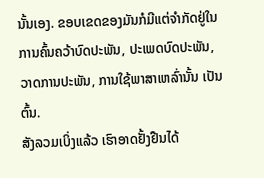ນັ້ນເອງ. ຂອບເຂດຂອງມັນກໍມີແຕ່ຈຳກັດຢູ່ໃນການຄົ້ນຄວ້າບົດປະພັນ, ປະເພດບົດປະພັນ, ວາດການປະພັນ, ການໃຊ້ພາສາເຫລົ່ານັ້ນ ເປັນຕົ້ນ.
ສັງລວມເບິ່ງແລ້ວ ເຮົາອາດຢັ້ງຢືນໄດ້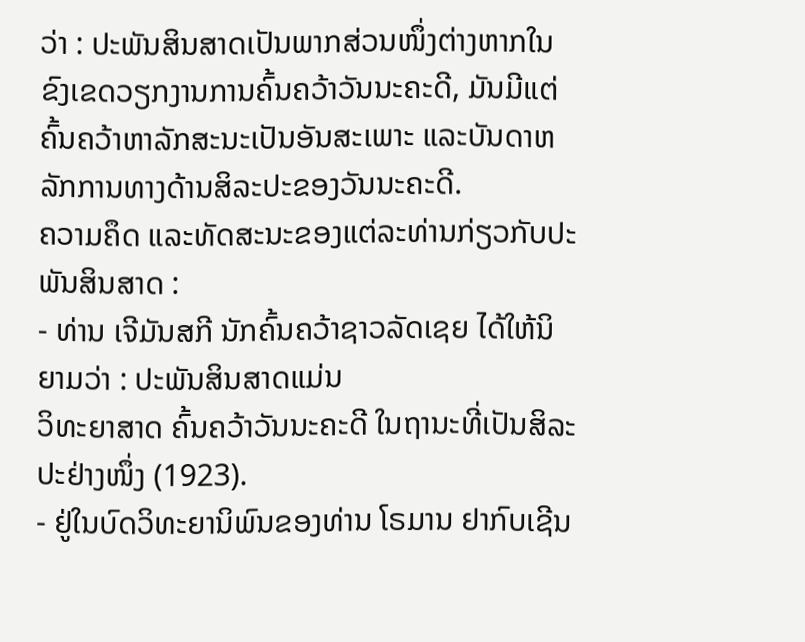ວ່າ : ປະພັນສິນສາດເປັນພາກສ່ວນໜຶ່ງຕ່າງຫາກໃນຂົງເຂດວຽກງານການຄົ້ນຄວ້າວັນນະຄະດີ, ມັນມີແຕ່ຄົ້ນຄວ້າຫາລັກສະນະເປັນອັນສະເພາະ ແລະບັນດາຫລັກການທາງດ້ານສິລະປະຂອງວັນນະຄະດີ.
ຄວາມຄຶດ ແລະທັດສະນະຂອງແຕ່ລະທ່ານກ່ຽວກັບປະພັນສິນສາດ :
- ທ່ານ ເຈີມັນສກີ ນັກຄົ້ນຄວ້າຊາວລັດເຊຍ ໄດ້ໃຫ້ນິຍາມວ່າ : ປະພັນສິນສາດແມ່ນ
ວິທະຍາສາດ ຄົ້ນຄວ້າວັນນະຄະດີ ໃນຖານະທີ່ເປັນສິລະປະຢ່າງໜຶ່ງ (1923).
- ຢູ່ໃນບົດວິທະຍານິພົນຂອງທ່ານ ໂຣມານ ຢາກົບເຊີນ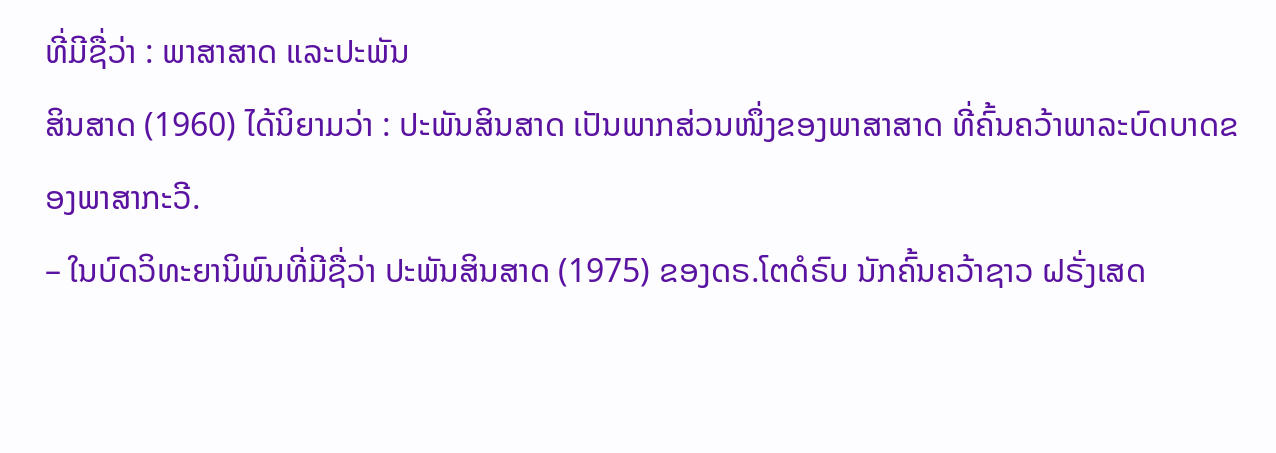ທີ່ມີຊື່ວ່າ : ພາສາສາດ ແລະປະພັນ
ສິນສາດ (1960) ໄດ້ນິຍາມວ່າ : ປະພັນສິນສາດ ເປັນພາກສ່ວນໜຶ່ງຂອງພາສາສາດ ທີ່ຄົ້ນຄວ້າພາລະບົດບາດຂອງພາສາກະວີ.
– ໃນບົດວິທະຍານິພົນທີ່ມີຊື່ວ່າ ປະພັນສິນສາດ (1975) ຂອງດຣ.ໂຕດໍຣົບ ນັກຄົ້ນຄວ້າຊາວ ຝຣັ່ງເສດ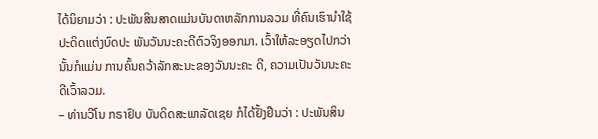ໄດ້ນິຍາມວ່າ : ປະພັນສິນສາດແມ່ນບັນດາຫລັກການລວມ ທີ່ຄົນເຮົານຳໃຊ້ປະດິດແຕ່ງບົດປະ ພັນວັນນະຄະດີຕົວຈິງອອກມາ. ເວົ້າໃຫ້ລະອຽດໄປກວ່ານັ້ນກໍແມ່ນ ການຄົ້ນຄວ້າລັກສະນະຂອງວັນນະຄະ ດີ, ຄວາມເປັນວັນນະຄະດີເວົ້າລວມ.
– ທ່ານວີໂນ ກຣາຢົບ ບັນດິດສະພາລັດເຊຍ ກໍໄດ້ຢັ້ງຢືນວ່າ : ປະພັນສິນ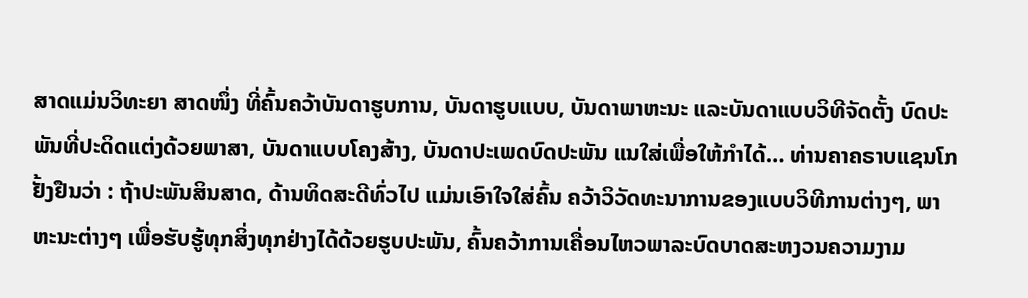ສາດແມ່ນວິທະຍາ ສາດໜຶ່ງ ທີ່ຄົ້ນຄວ້າບັນດາຮູບການ, ບັນດາຮູບແບບ, ບັນດາພາຫະນະ ແລະບັນດາແບບວິທີຈັດຕັ້ງ ບົດປະພັນທີ່ປະດິດແຕ່ງດ້ວຍພາສາ, ບັນດາແບບໂຄງສ້າງ, ບັນດາປະເພດບົດປະພັນ ແນໃສ່ເພື່ອໃຫ້ກຳໄດ້… ທ່ານຄາຄຣາບແຊນໂກ ຢັ້ງຢືນວ່າ : ຖ້າປະພັນສິນສາດ, ດ້ານທິດສະດີທົ່ວໄປ ແມ່ນເອົາໃຈໃສ່ຄົ້ນ ຄວ້າວິວັດທະນາການຂອງແບບວິທີການຕ່າງໆ, ພາຫະນະຕ່າງໆ ເພື່ອຮັບຮູ້ທຸກສິ່ງທຸກຢ່າງໄດ້ດ້ວຍຮູບປະພັນ, ຄົ້ນຄວ້າການເຄື່ອນໄຫວພາລະບົດບາດສະຫງວນຄວາມງາມ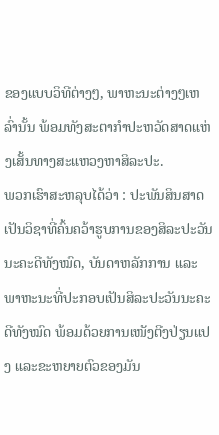ຂອງແບບວິທີຕ່າງໆ, ພາຫະນະຕ່າງໆເຫລົ່ານັ້ນ ພ້ອມທັງສະຕາກຳປະຫວັດສາດແຫ່ງເສັ້ນທາງສະແຫວງຫາສິລະປະ.
ພວກເຮົາສະຫລຸບໄດ້ວ່າ : ປະພັນສິນສາດເປັນວິຊາທີ່ຄົ້ນຄວ້າຮູບການຂອງສິລະປະວັນນະຄະດີທັງໝົດ, ບັນດາຫລັກການ ແລະພາຫະນະທີ່ປະກອບເປັນສິລະປະວັນນະຄະດີທັງໝົດ ພ້ອມດ້ວຍການເໜັງຕີງປ່ຽນແປງ ແລະຂະຫຍາຍຕົວຂອງມັນ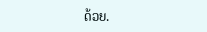ດ້ວຍ.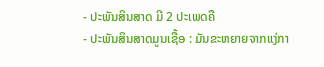- ປະພັນສິນສາດ ມີ 2 ປະເພດຄື
- ປະພັນສິນສາດມູນເຊື້ອ : ມັນຂະຫຍາຍຈາກແງ່ກາ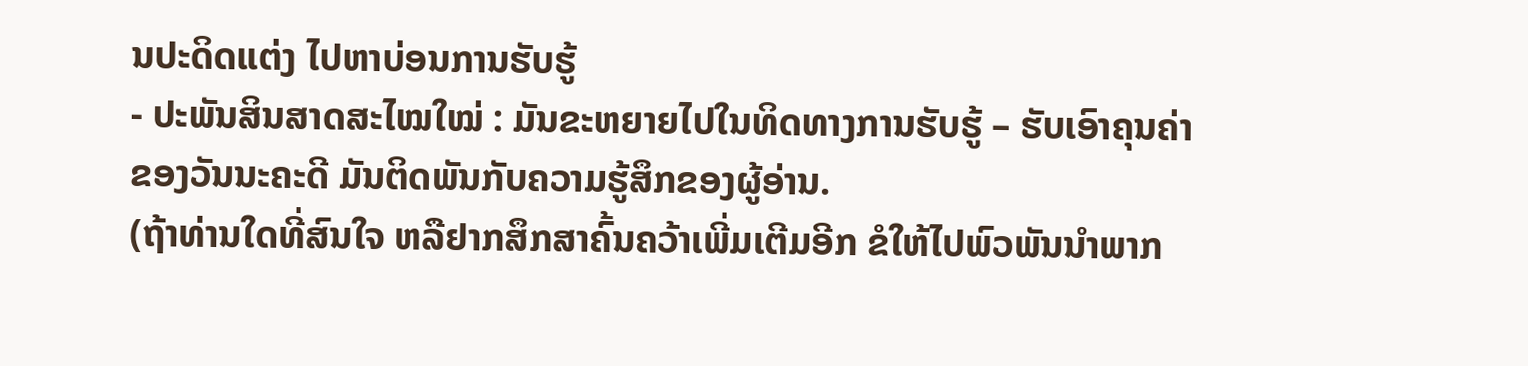ນປະດິດແຕ່ງ ໄປຫາບ່ອນການຮັບຮູ້
- ປະພັນສິນສາດສະໄໝໃໝ່ : ມັນຂະຫຍາຍໄປໃນທິດທາງການຮັບຮູ້ – ຮັບເອົາຄຸນຄ່າ
ຂອງວັນນະຄະດີ ມັນຕິດພັນກັບຄວາມຮູ້ສຶກຂອງຜູ້ອ່ານ.
(ຖ້າທ່ານໃດທີ່ສົນໃຈ ຫລືຢາກສຶກສາຄົ້ນຄວ້າເພີ່ມເຕີມອີກ ຂໍໃຫ້ໄປພົວພັນນຳພາກ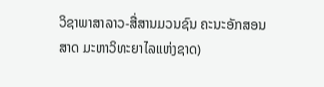ວິຊາພາສາລາວ-ສື່ສານມວນຊົນ ຄະນະອັກສອນສາດ ມະຫາວິທະຍາໄລແຫ່ງຊາດ)